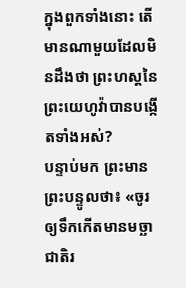ក្នុងពួកទាំងនោះ តើមានណាមួយដែលមិនដឹងថា ព្រះហស្តនៃព្រះយេហូវ៉ាបានបង្កើតទាំងអស់?
បន្ទាប់មក ព្រះមានព្រះបន្ទូលថា៖ «ចូរឲ្យទឹកកើតមានមច្ឆាជាតិរ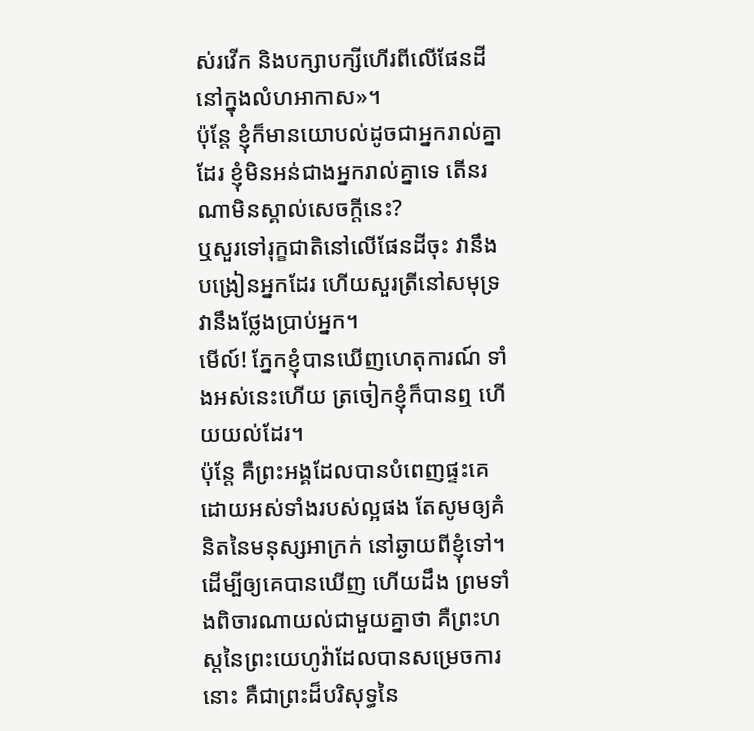ស់រវើក និងបក្សាបក្សីហើរពីលើផែនដី នៅក្នុងលំហអាកាស»។
ប៉ុន្តែ ខ្ញុំក៏មានយោបល់ដូចជាអ្នករាល់គ្នាដែរ ខ្ញុំមិនអន់ជាងអ្នករាល់គ្នាទេ តើនរណាមិនស្គាល់សេចក្ដីនេះ?
ឬសួរទៅរុក្ខជាតិនៅលើផែនដីចុះ វានឹងបង្រៀនអ្នកដែរ ហើយសួរត្រីនៅសមុទ្រ វានឹងថ្លែងប្រាប់អ្នក។
មើល៍! ភ្នែកខ្ញុំបានឃើញហេតុការណ៍ ទាំងអស់នេះហើយ ត្រចៀកខ្ញុំក៏បានឮ ហើយយល់ដែរ។
ប៉ុន្តែ គឺព្រះអង្គដែលបានបំពេញផ្ទះគេ ដោយអស់ទាំងរបស់ល្អផង តែសូមឲ្យគំនិតនៃមនុស្សអាក្រក់ នៅឆ្ងាយពីខ្ញុំទៅ។
ដើម្បីឲ្យគេបានឃើញ ហើយដឹង ព្រមទាំងពិចារណាយល់ជាមួយគ្នាថា គឺព្រះហស្តនៃព្រះយេហូវ៉ាដែលបានសម្រេចការនោះ គឺជាព្រះដ៏បរិសុទ្ធនៃ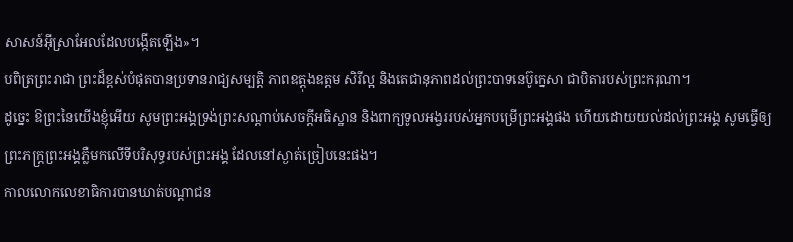សាសន៍អ៊ីស្រាអែលដែលបង្កើតឡើង»។
បពិត្រព្រះរាជា ព្រះដ៏ខ្ពស់បំផុតបានប្រទានរាជ្យសម្បត្តិ ភាពឧត្ដុងឧត្ដម សិរីល្អ និងតេជានុភាពដល់ព្រះបាទនេប៊ូក្នេសា ជាបិតារបស់ព្រះករុណា។
ដូច្នេះ ឱព្រះនៃយើងខ្ញុំអើយ សូមព្រះអង្គទ្រង់ព្រះសណ្ដាប់សេចក្ដីអធិស្ឋាន និងពាក្យទូលអង្វររបស់អ្នកបម្រើព្រះអង្គផង ហើយដោយយល់ដល់ព្រះអង្គ សូមធ្វើឲ្យព្រះភក្ត្រព្រះអង្គភ្លឺមកលើទីបរិសុទ្ធរបស់ព្រះអង្គ ដែលនៅស្ងាត់ច្រៀបនេះផង។
កាលលោកលេខាធិការបានឃាត់បណ្ដាជន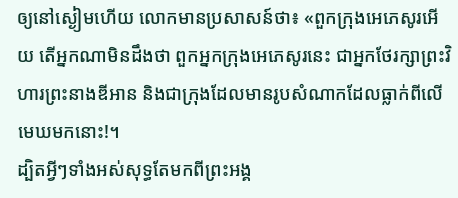ឲ្យនៅស្ងៀមហើយ លោកមានប្រសាសន៍ថា៖ «ពួកក្រុងអេភេសូរអើយ តើអ្នកណាមិនដឹងថា ពួកអ្នកក្រុងអេភេសូរនេះ ជាអ្នកថែរក្សាព្រះវិហារព្រះនាងឌីអាន និងជាក្រុងដែលមានរូបសំណាកដែលធ្លាក់ពីលើមេឃមកនោះ!។
ដ្បិតអ្វីៗទាំងអស់សុទ្ធតែមកពីព្រះអង្គ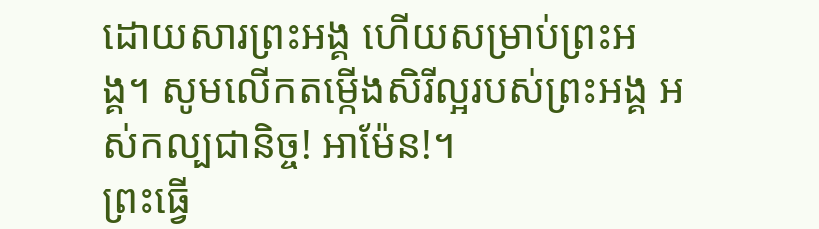ដោយសារព្រះអង្គ ហើយសម្រាប់ព្រះអង្គ។ សូមលើកតម្កើងសិរីល្អរបស់ព្រះអង្គ អស់កល្បជានិច្ច! អាម៉ែន!។
ព្រះធ្វើ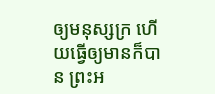ឲ្យមនុស្សក្រ ហើយធ្វើឲ្យមានក៏បាន ព្រះអ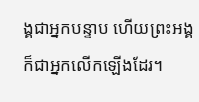ង្គជាអ្នកបន្ទាប ហើយព្រះអង្គក៏ជាអ្នកលើកឡើងដែរ។